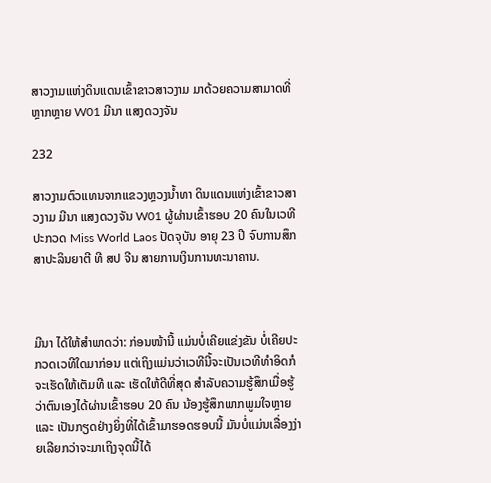ສາວງາມແຫ່ງດິນແດນເຂົ້າຂາວສາວງາມ ມາດ້ວຍຄວາມສາມາດທີ່ຫຼາກຫຼາຍ W01 ມີນາ ແສງດວງຈັນ

232

ສາວງາມຕົວແທນຈາກແຂວງຫຼວງນໍ້າທາ ດິນແດນແຫ່ງເຂົ້າຂາວສາວງາມ ມີນາ ແສງດວງຈັນ W01 ຜູ້ຜ່ານເຂົ້າຮອບ 20 ຄົນໃນເວທີປະກວດ Miss World Laos ປັດຈຸບັນ ອາຍຸ 23 ປີ ຈົບການສຶກສາປະລິນຍາຕີ ທີ ສປ ຈີນ ສາຍການເງິນການທະນາຄານ.



ມີນາ ໄດ້ໃຫ້ສໍາພາດວ່າ: ກ່ອນໜ້ານີ້ ແມ່ນບໍ່ເຄີຍແຂ່ງຂັນ ບໍ່ເຄີຍປະກວດເວທີໃດມາກ່ອນ ແຕ່ເຖິງແມ່ນວ່າເວທີນີ້ຈະເປັນເວທີທໍາອິດກໍຈະເຮັດໃຫ້ເຕັມທີ ແລະ ເຮັດໃຫ້ດີທີ່ສຸດ ສໍາລັບຄວາມຮູ້ສຶກເມື່ອຮູ້ວ່າຕົນເອງໄດ້ຜ່ານເຂົ້າຮອບ 20 ຄົນ ນ້ອງຮູ້ສຶກພາກພູມໃຈຫຼາຍ ແລະ ເປັນກຽດຢ່າງຍິ່ງທີ່ໄດ້ເຂົ້າມາຮອດຮອບນີ້ ມັນບໍ່ແມ່ນເລື່ອງງ່າຍເລີຍກວ່າຈະມາເຖິງຈຸດນີ້ໄດ້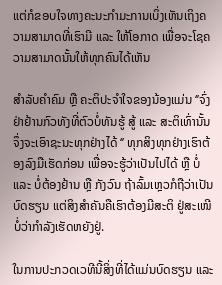ແຕ່ກໍຂອບໃຈທາງຄະນະກໍາມະການເບິ່ງເຫັນເຖິງຄວາມສາມາດທີ່ເຮົາມີ ແລະ ໃຫ້ໂອກາດ ເພື່ອຈະໂຊຄວາມສາມາດນັ້ນໃຫ້ທຸກຄົນໄດ້ເຫັນ

ສໍາລັບຄໍາຄົມ ຫຼື ຄະຕິປະຈໍາໃຈຂອງນ້ອງແມ່ນ ‘’ຈົ່ງຢ່າຢ້ານກົວທັງທີ່ຕົວບໍ່ທັນຮູ້ ສູ້ ແລະ ສະຕິເທົ່ານັ້ນຈຶ່ງຈະເອົາຊະນະທຸກຢ່າງໄດ້ ‘’ ທຸກສິງທຸກຢ່າງເຮົາຕ້ອງລົງມືເຮັດກ່ອນ ເພື່ອຈະຮູ້ວ່າເປັນໄປໄດ້ ຫຼື ບໍ່ ແລະ ບໍ່ຕ້ອງຢ້ານ ຫຼື ກັງວົນ ຖ້າລົ້ມເຫຼວກໍຖືວ່າເປັນບົດຮຽນ ແຕ່ສິງສໍາຄັນຄືເຮົາຕ້ອງມີສະຕິ ຢູ່ສະເໜີບໍ່ວ່າກຳລັງເຮັດຫຍັງຢູ່.

ໃນການປະກວດເວທີນີ້ສິ່ງທີ່ໄດ້ແມ່ນບົດຮຽນ ແລະ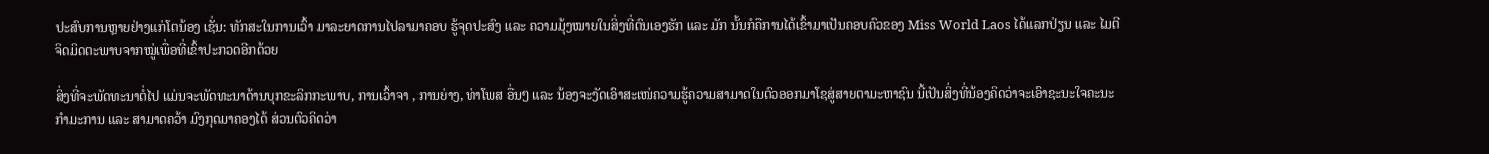ປະສົບການຫຼາຍຢ່າງແກ່ໂຕນ້ອງ ເຊັ່ນ: ທັກສະໃນການເວົ້າ ມາລະຍາດການໄປລາມາຄອບ ຮູ້ຈຸດປະສົງ ແລະ ຄວາມມຸ້ງໝາຍໃນສິ່ງທີ່ຕົນເອງຮັກ ແລະ ມັກ ນັ້ນກໍຄືການໄດ້ເຂົ້າມາເປັນຄອບຄົວຂອງ Miss World Laos ໄດ້ແລກປ່ຽນ ແລະ ໄມຕີຈິດມິດຕະພາບຈາກໝູ່ເພື່ອທີ່ເຂົ້າປະກວດອີກດ້ວຍ

ສິ່ງທີ່ຈະພັດທະນາຕໍ່ໄປ ແມ່ນຈະພັດທະນາດ້ານບຸກຂະລິກກະພາບ, ການເວົ້າຈາ , ການຍ່າງ, ທ່າໂພສ ອື່ນໆ ແລະ ນ້ອງຈະງັດເອົາສະເໜ່ຄວາມຮູ້ຄວາມສາມາດໃນຕົວອອກມາໂຊສູ່ສາຍຕາມະຫາຊົນ ນີ້ເປັນສິ່ງທີ່ນ້ອງຄິດວ່າຈະເອົາຊະນະໃຈຄະນະກໍາມະການ ແລະ ສາມາດຄວ້າ ມົງກຸດມາຄອງໄດ້ ສ່ວນຕົວຄິດວ່າ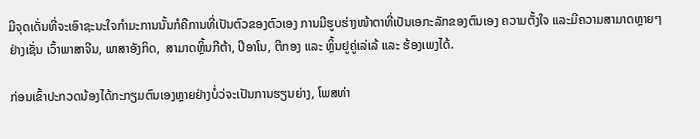ມີຈຸດເດັ່ນທີ່ຈະເອົາຊະນະໃຈກໍາມະການນັ້ນກໍຄືການທີ່ເປັນຕົວຂອງຕົວເອງ ການມີຮູບຮ່າງໜ້າຕາທີ່ເປັນເອກະລັກຂອງຕົນເອງ ຄວາມຕັ້ງໃຈ ແລະມີຄວາມສາມາດຫຼາຍໆຢ່າງເຊັ່ນ ເວົ້າພາສາຈີນ, ພາສາອັງກິດ,  ສາມາດຫຼິ້ນກີຕ້າ, ປີອາໂນ, ຕີກອງ ແລະ ຫຼິ້ນຢູຄູ່ເລ່ເລ້ ແລະ ຮ້ອງເພງໄດ້.

ກ່ອນເຂົ້າປະກວດນ້ອງໄດ້ກະກຽມຕົນເອງຫຼາຍຢ່າງບໍ່ວ່ຈະເປັນການຮຽນຍ່າງ, ໂພສທ່າ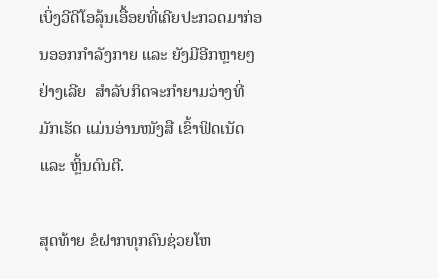ເບິ່ງວີດີໂອລຸ້ນເອື້ອຍທີ່ເຄີຍປະກວດມາກ່ອນອອກກໍາລັງກາຍ ແລະ ຍັງມີອີກຫຼາຍໆຢ່າງເລີຍ  ສໍາລັບກິດຈະກໍາຍາມວ່າງທີ່ມັກເຮັດ ແມ່ນອ່ານໜັງສື ເຂົ້າຟິດເນັດ ແລະ ຫຼິ້ນດົນຕີ.

ສຸດທ້າຍ ຂໍຝາກທຸກຄົນຊ່ວຍໂຫ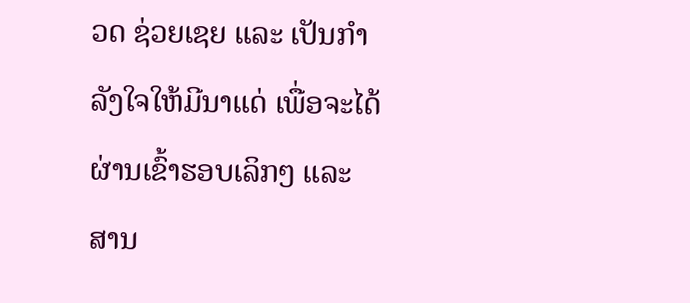ວດ ຊ່ວຍເຊຍ ແລະ ເປັນກໍາລັງໃຈໃຫ້ມີນາແດ່ ເພື່ອຈະໄດ້ຜ່ານເຂົ້າຮອບເລິກໆ ແລະ ສານ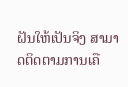ຝັນໃຫ້ເປັນຈິງ ສາມາດຕິດຕາມການເຄື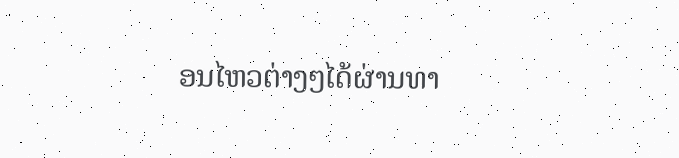ອນໄຫວຕ່າງໆໄດ້ຜ່ານທາ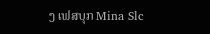ງ ເຟສບຸກ Mina Slc